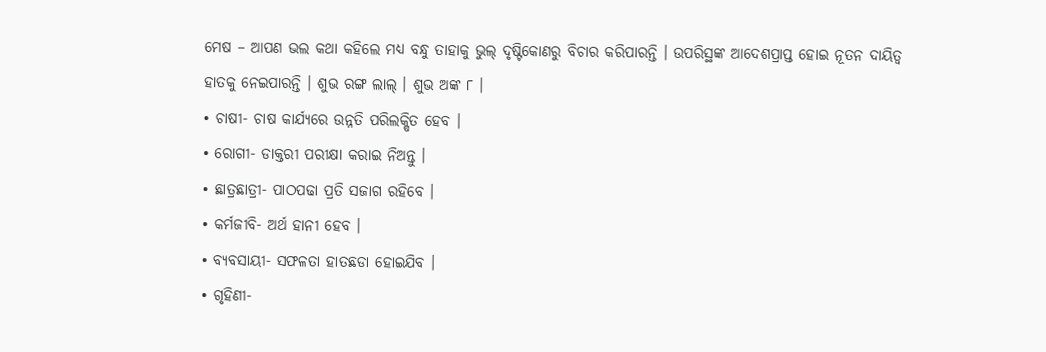ମେଷ – ଆପଣ ଭଲ କଥା କହିଲେ ମଧ୍ୟ ବନ୍ଧୁ ତାହାକୁ ଭୁଲ୍ ଦୃଷ୍ଟିକୋଣରୁ ବିଚାର କରିପାରନ୍ତି । ଉପରିସ୍ଥଙ୍କ ଆଦେଶପ୍ରାପ୍ତ ହୋଇ ନୂତନ ଦାୟିତ୍ୱ ହାତକୁ ନେଇପାରନ୍ତି । ଶୁଭ ରଙ୍ଗ ଲାଲ୍ । ଶୁଭ ଅଙ୍କ ୮ ।
• ଚାଷୀ- ଚାଷ କାର୍ଯ୍ୟରେ ଉନ୍ନତି ପରିଲକ୍ଷିତ ହେବ ।
• ରୋଗୀ- ଡାକ୍ତରୀ ପରୀକ୍ଷା କରାଇ ନିଅନ୍ତୁ ।
• ଛାତ୍ରଛାତ୍ରୀ- ପାଠପଢା ପ୍ରତି ସଜାଗ ରହିବେ ।
• କର୍ମଜୀବି- ଅର୍ଥ ହାନୀ ହେବ ।
• ବ୍ୟବସାୟୀ- ସଫଳତା ହାତଛଡା ହୋଇଯିବ ।
• ଗୃହିଣୀ-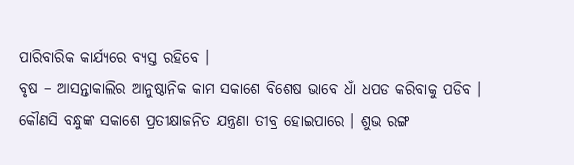ପାରିବାରିକ କାର୍ଯ୍ୟରେ ବ୍ୟସ୍ତ ରହିବେ ।
ବୃଷ – ଆସନ୍ତାକାଲିର ଆନୁଷ୍ଠାନିକ କାମ ସକାଶେ ବିଶେଷ ଭାବେ ଧାଁ ଧପଡ କରିବାକୁ ପଡିବ । କୌଣସି ବନ୍ଧୁଙ୍କ ସକାଶେ ପ୍ରତୀକ୍ଷାଜନିତ ଯନ୍ତ୍ରଣା ତୀବ୍ର ହୋଇପାରେ । ଶୁଭ ରଙ୍ଗ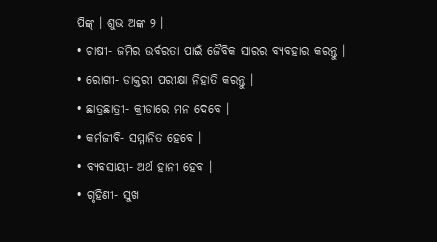ପିଙ୍କ୍ । ଶୁଭ ଅଙ୍କ ୨ ।
• ଚାଷୀ- ଜମିର ଉର୍ବରତା ପାଇଁ ଜୈବିକ ସାରର ବ୍ୟବହାର କରନ୍ତୁ ।
• ରୋଗୀ- ଡାକ୍ତରୀ ପରୀକ୍ଷା ନିହାତି କରନ୍ତୁ ।
• ଛାତ୍ରଛାତ୍ରୀ- କ୍ରୀଡାରେ ମନ ଦେବେ ।
• କର୍ମଜୀବି- ସମ୍ମାନିତ ହେବେ ।
• ବ୍ୟବସାୟୀ- ଅର୍ଥ ହାନୀ ହେବ ।
• ଗୃହିଣୀ- ସୁଖ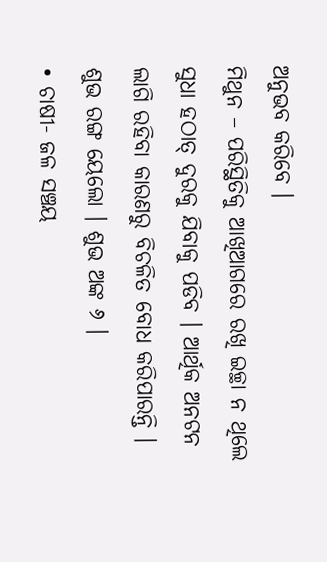ଅନୁଭବ କରିବେ ।
ମିଥୁନ – ପରିସ୍ଥିତିକୁ ଆଖିଆଗରେ ରଖି ଇଚ୍ଛା ନ ଥିଲେ ସୁଧା ହଠାତ୍ ଦୁରକୁ ଯିବାକୁ ପଡିବ । ଆର୍ଥିକ ଅନଟନ ଲାଗି ରହିବା କାରଣରୁ ବିଚଳିତ ବୋଧ କରିପାରନ୍ତି । ଶୁଭ ରଙ୍ଗ ୟେଲୋ । ଶୁଭ ଅଙ୍କ ୬ ।
• ଚାଷୀ- ଜଳ ସଞ୍ଚୟ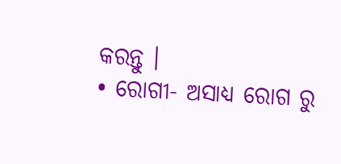କରନ୍ତୁ ।
• ରୋଗୀ- ଅସାଧ୍ୟ ରୋଗ ରୁ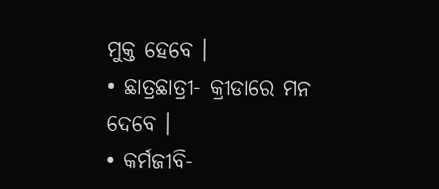ମୁକ୍ତ ହେବେ ।
• ଛାତ୍ରଛାତ୍ରୀ- କ୍ରୀଡାରେ ମନ ଦେବେ ।
• କର୍ମଜୀବି-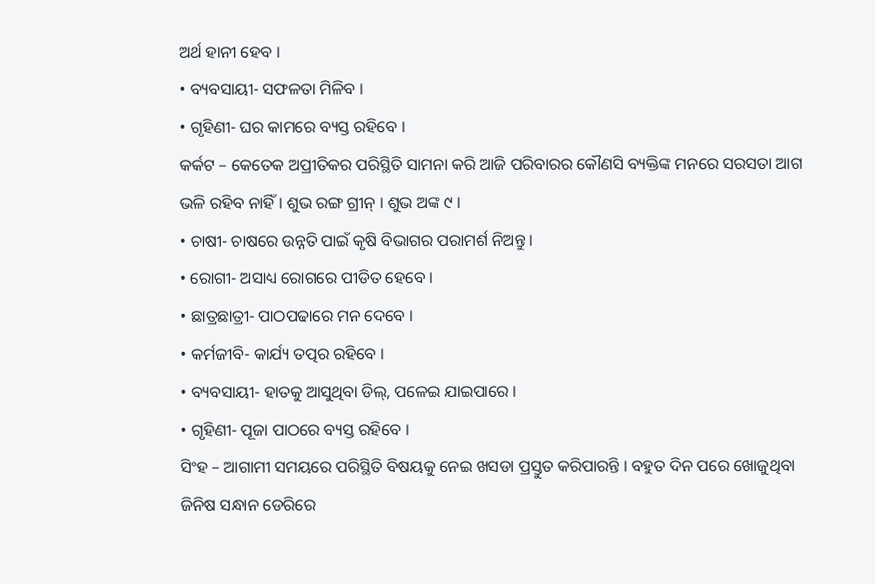ଅର୍ଥ ହାନୀ ହେବ ।
• ବ୍ୟବସାୟୀ- ସଫଳତା ମିଳିବ ।
• ଗୃହିଣୀ- ଘର କାମରେ ବ୍ୟସ୍ତ ରହିବେ ।
କର୍କଟ – କେତେକ ଅପ୍ରୀତିକର ପରିସ୍ଥିତି ସାମନା କରି ଆଜି ପରିବାରର କୌଣସି ବ୍ୟକ୍ତିଙ୍କ ମନରେ ସରସତା ଆଗ ଭଳି ରହିବ ନାହିଁ । ଶୁଭ ରଙ୍ଗ ଗ୍ରୀନ୍ । ଶୁଭ ଅଙ୍କ ୯ ।
• ଚାଷୀ- ଚାଷରେ ଉନ୍ନତି ପାଇଁ କୃଷି ବିଭାଗର ପରାମର୍ଶ ନିଅନ୍ତୁ ।
• ରୋଗୀ- ଅସାଧ୍ୟ ରୋଗରେ ପୀଡିତ ହେବେ ।
• ଛାତ୍ରଛାତ୍ରୀ- ପାଠପଢାରେ ମନ ଦେବେ ।
• କର୍ମଜୀବି- କାର୍ଯ୍ୟ ତତ୍ପର ରହିବେ ।
• ବ୍ୟବସାୟୀ- ହାତକୁ ଆସୁଥିବା ଡିଲ୍, ପଳେଇ ଯାଇପାରେ ।
• ଗୃହିଣୀ- ପୂଜା ପାଠରେ ବ୍ୟସ୍ତ ରହିବେ ।
ସିଂହ – ଆଗାମୀ ସମୟରେ ପରିସ୍ଥିତି ବିଷୟକୁ ନେଇ ଖସଡା ପ୍ରସ୍ତୁତ କରିପାରନ୍ତି । ବହୁତ ଦିନ ପରେ ଖୋଜୁଥିବା ଜିନିଷ ସନ୍ଧାନ ଡେରିରେ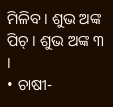ମିଳିବ । ଶୁଭ ଅଙ୍କ ପିଚ୍ । ଶୁଭ ଅଙ୍କ ୩ ।
• ଚାଷୀ-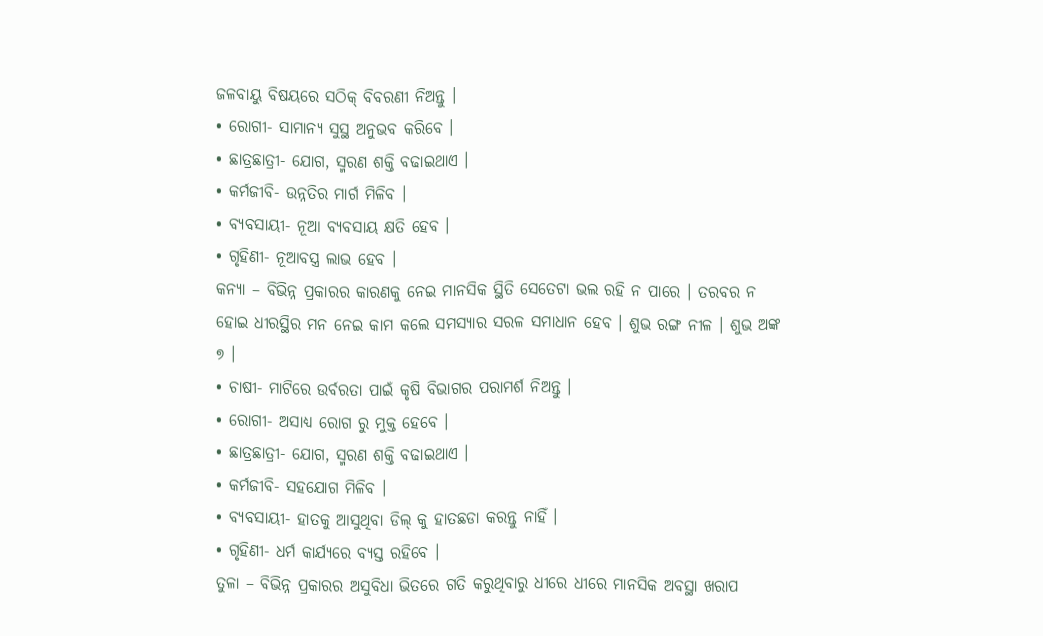ଜଳବାୟୁ ବିଷୟରେ ସଠିକ୍ ବିବରଣୀ ନିଅନ୍ତୁ ।
• ରୋଗୀ- ସାମାନ୍ୟ ସୁସ୍ଥ ଅନୁଭବ କରିବେ ।
• ଛାତ୍ରଛାତ୍ରୀ- ଯୋଗ, ସ୍ମରଣ ଶକ୍ତି ବଢାଇଥାଏ ।
• କର୍ମଜୀବି- ଉନ୍ନତିର ମାର୍ଗ ମିଳିବ ।
• ବ୍ୟବସାୟୀ- ନୂଆ ବ୍ୟବସାୟ କ୍ଷତି ହେବ ।
• ଗୃହିଣୀ- ନୂଆବସ୍ତ୍ର ଲାଭ ହେବ ।
କନ୍ୟା – ବିଭିନ୍ନ ପ୍ରକାରର କାରଣକୁ ନେଇ ମାନସିକ ସ୍ଥିତି ସେତେଟା ଭଲ ରହି ନ ପାରେ । ତରବର ନ ହୋଇ ଧୀରସ୍ଥିର ମନ ନେଇ କାମ କଲେ ସମସ୍ୟାର ସରଳ ସମାଧାନ ହେବ । ଶୁଭ ରଙ୍ଗ ନୀଳ । ଶୁଭ ଅଙ୍କ ୭ ।
• ଚାଷୀ- ମାଟିରେ ଉର୍ବରତା ପାଇଁ କୃଷି ବିଭାଗର ପରାମର୍ଶ ନିଅନ୍ତୁ ।
• ରୋଗୀ- ଅସାଧ୍ୟ ରୋଗ ରୁ ମୁକ୍ତ ହେବେ ।
• ଛାତ୍ରଛାତ୍ରୀ- ଯୋଗ, ସ୍ମରଣ ଶକ୍ତି ବଢାଇଥାଏ ।
• କର୍ମଜୀବି- ସହଯୋଗ ମିଳିବ ।
• ବ୍ୟବସାୟୀ- ହାତକୁ ଆସୁଥିବା ଡିଲ୍ କୁ ହାତଛଡା କରନ୍ତୁ ନାହିଁ ।
• ଗୃହିଣୀ- ଧର୍ମ କାର୍ଯ୍ୟରେ ବ୍ୟସ୍ତ ରହିବେ ।
ତୁଳା – ବିଭିନ୍ନ ପ୍ରକାରର ଅସୁବିଧା ଭିତରେ ଗତି କରୁଥିବାରୁ ଧୀରେ ଧୀରେ ମାନସିକ ଅବସ୍ଥା ଖରାପ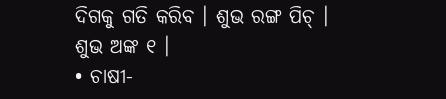ଦିଗକୁ ଗତି କରିବ । ଶୁଭ ରଙ୍ଗ ପିଚ୍ । ଶୁଭ ଅଙ୍କ ୧ ।
• ଚାଷୀ-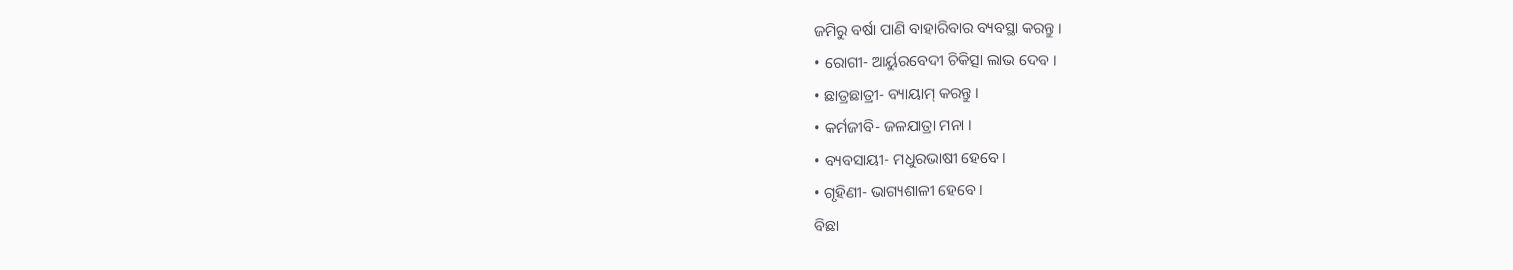ଜମିରୁ ବର୍ଷା ପାଣି ବାହାରିବାର ବ୍ୟବସ୍ଥା କରନ୍ତୁ ।
• ରୋଗୀ- ଆର୍ୟୁରବେଦୀ ଚିକିତ୍ସା ଲାଭ ଦେବ ।
• ଛାତ୍ରଛାତ୍ରୀ- ବ୍ୟାୟାମ୍ କରନ୍ତୁ ।
• କର୍ମଜୀବି- ଜଳଯାତ୍ରା ମନା ।
• ବ୍ୟବସାୟୀ- ମଧୁରଭାଷୀ ହେବେ ।
• ଗୃହିଣୀ- ଭାଗ୍ୟଶାଳୀ ହେବେ ।
ବିଛା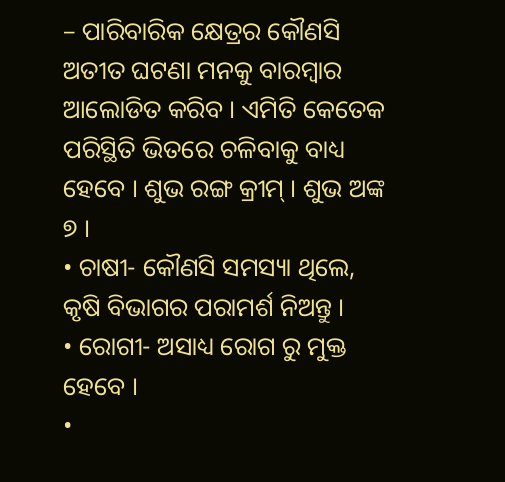– ପାରିବାରିକ କ୍ଷେତ୍ରର କୌଣସି ଅତୀତ ଘଟଣା ମନକୁ ବାରମ୍ବାର ଆଲୋଡିତ କରିବ । ଏମିତି କେତେକ ପରିସ୍ଥିତି ଭିତରେ ଚଳିବାକୁ ବାଧ୍ୟ ହେବେ । ଶୁଭ ରଙ୍ଗ କ୍ରୀମ୍ । ଶୁଭ ଅଙ୍କ ୭ ।
• ଚାଷୀ- କୌଣସି ସମସ୍ୟା ଥିଲେ, କୃଷି ବିଭାଗର ପରାମର୍ଶ ନିଅନ୍ତୁ ।
• ରୋଗୀ- ଅସାଧ୍ୟ ରୋଗ ରୁ ମୁକ୍ତ ହେବେ ।
•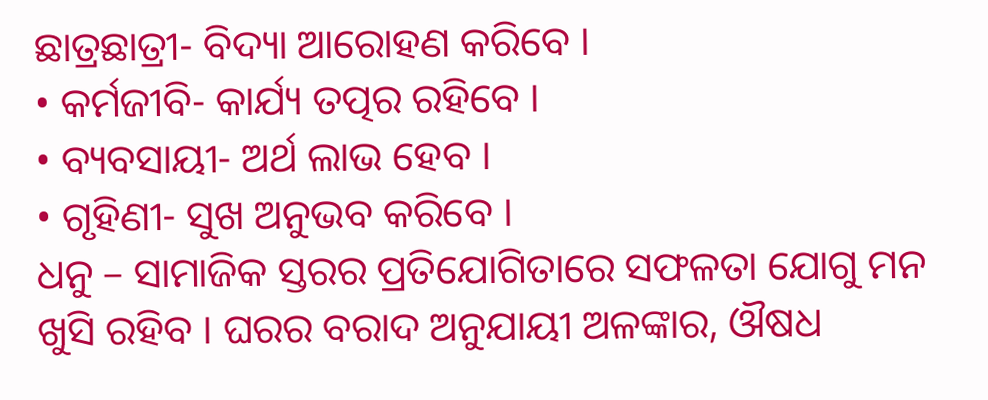ଛାତ୍ରଛାତ୍ରୀ- ବିଦ୍ୟା ଆରୋହଣ କରିବେ ।
• କର୍ମଜୀବି- କାର୍ଯ୍ୟ ତତ୍ପର ରହିବେ ।
• ବ୍ୟବସାୟୀ- ଅର୍ଥ ଲାଭ ହେବ ।
• ଗୃହିଣୀ- ସୁଖ ଅନୁଭବ କରିବେ ।
ଧନୁ – ସାମାଜିକ ସ୍ତରର ପ୍ରତିଯୋଗିତାରେ ସଫଳତା ଯୋଗୁ ମନ ଖୁସି ରହିବ । ଘରର ବରାଦ ଅନୁଯାୟୀ ଅଳଙ୍କାର, ଔଷଧ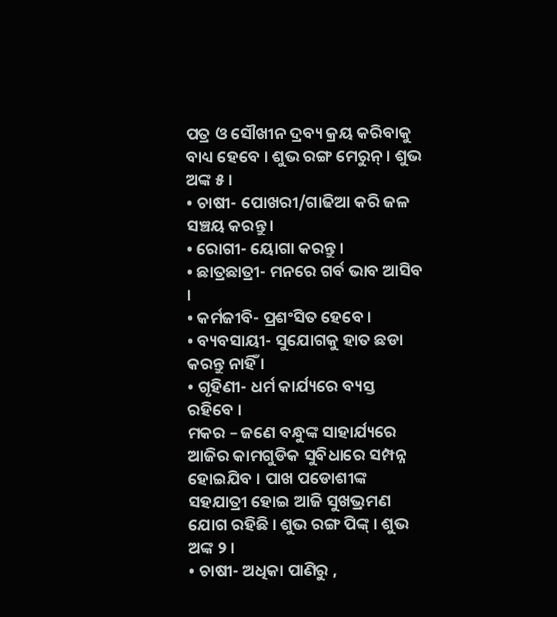ପତ୍ର ଓ ସୌଖୀନ ଦ୍ରବ୍ୟ କ୍ରୟ କରିବାକୁ ବାଧ୍ୟ ହେବେ । ଶୁଭ ରଙ୍ଗ ମେରୁନ୍ । ଶୁଭ ଅଙ୍କ ୫ ।
• ଚାଷୀ- ପୋଖରୀ/ଗାଢିଆ କରି ଜଳ ସଞ୍ଚୟ କରନ୍ତୁ ।
• ରୋଗୀ- ୟୋଗା କରନ୍ତୁ ।
• ଛାତ୍ରଛାତ୍ରୀ- ମନରେ ଗର୍ବ ଭାବ ଆସିବ ।
• କର୍ମଜୀବି- ପ୍ରଶଂସିତ ହେବେ ।
• ବ୍ୟବସାୟୀ- ସୁଯୋଗକୁ ହାତ ଛଡା କରନ୍ତୁ ନାହିଁ ।
• ଗୃହିଣୀ- ଧର୍ମ କାର୍ଯ୍ୟରେ ବ୍ୟସ୍ତ ରହିବେ ।
ମକର – ଜଣେ ବନ୍ଧୁଙ୍କ ସାହାର୍ଯ୍ୟରେ ଆଜିର କାମଗୁଡିକ ସୁବିଧାରେ ସମ୍ପନ୍ନ ହୋଇଯିବ । ପାଖ ପଡୋଶୀଙ୍କ ସହଯାତ୍ରୀ ହୋଇ ଆଜି ସୁଖଭ୍ରମଣ ଯୋଗ ରହିଛି । ଶୁଭ ରଙ୍ଗ ପିଙ୍କ୍ । ଶୁଭ ଅଙ୍କ ୨ ।
• ଚାଷୀ- ଅଧିକା ପାଣିରୁ ,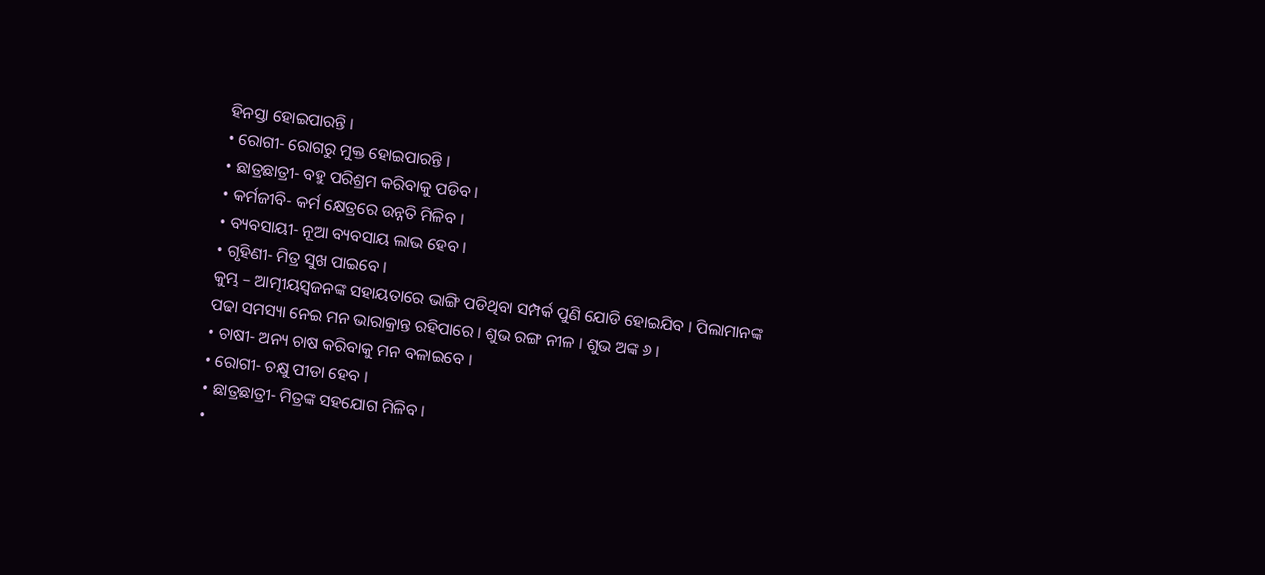ହିନସ୍ତା ହୋଇପାରନ୍ତି ।
• ରୋଗୀ- ରୋଗରୁ ମୁକ୍ତ ହୋଇପାରନ୍ତି ।
• ଛାତ୍ରଛାତ୍ରୀ- ବହୁ ପରିଶ୍ରମ କରିବାକୁ ପଡିବ ।
• କର୍ମଜୀବି- କର୍ମ କ୍ଷେତ୍ରରେ ଉନ୍ନତି ମିଳିବ ।
• ବ୍ୟବସାୟୀ- ନୂଆ ବ୍ୟବସାୟ ଲାଭ ହେବ ।
• ଗୃହିଣୀ- ମିତ୍ର ସୁଖ ପାଇବେ ।
କୁମ୍ଭ – ଆତ୍ମୀୟସ୍ୱଜନଙ୍କ ସହାୟତାରେ ଭାଙ୍ଗି ପଡିଥିବା ସମ୍ପର୍କ ପୁଣି ଯୋଡି ହୋଇଯିବ । ପିଲାମାନଙ୍କ ପଢା ସମସ୍ୟା ନେଇ ମନ ଭାରାକ୍ରାନ୍ତ ରହିପାରେ । ଶୁଭ ରଙ୍ଗ ନୀଳ । ଶୁଭ ଅଙ୍କ ୬ ।
• ଚାଷୀ- ଅନ୍ୟ ଚାଷ କରିବାକୁ ମନ ବଳାଇବେ ।
• ରୋଗୀ- ଚକ୍ଷୁ ପୀଡା ହେବ ।
• ଛାତ୍ରଛାତ୍ରୀ- ମିତ୍ରଙ୍କ ସହଯୋଗ ମିଳିବ ।
•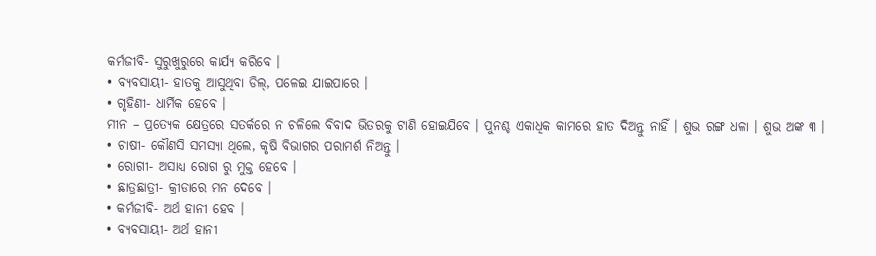କର୍ମଜୀବି- ସୁରୁଖୁରୁରେ କାର୍ଯ୍ୟ କରିବେ ।
• ବ୍ୟବସାୟୀ- ହାତକୁ ଆସୁଥିବା ଡିଲ୍, ପଳେଇ ଯାଇପାରେ ।
• ଗୃହିଣୀ- ଧାର୍ମିକ ହେବେ ।
ମୀନ – ପ୍ରତ୍ୟେକ କ୍ଷେତ୍ରରେ ସତର୍କରେ ନ ଚଳିଲେ ବିବାଦ ଭିତରକୁ ଟାଣି ହୋଇଯିବେ । ପୁନଶ୍ଚ ଏକାଧିକ କାମରେ ହାତ ଦିଅନ୍ତୁ ନାହିଁ । ଶୁଭ ରଙ୍ଗ ଧଳା । ଶୁଭ ଅଙ୍କ ୩ ।
• ଚାଷୀ- କୌଣସି ସମସ୍ୟା ଥିଲେ, କୃଷି ବିଭାଗର ପରାମର୍ଶ ନିଅନ୍ତୁ ।
• ରୋଗୀ- ଅସାଧ୍ୟ ରୋଗ ରୁ ମୁକ୍ତ ହେବେ ।
• ଛାତ୍ରଛାତ୍ରୀ- କ୍ରୀଡାରେ ମନ ଦେବେ ।
• କର୍ମଜୀବି- ଅର୍ଥ ହାନୀ ହେବ ।
• ବ୍ୟବସାୟୀ- ଅର୍ଥ ହାନୀ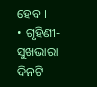ହେବ ।
• ଗୃହିଣୀ- ସୁଖଭାରା ଦିନଟି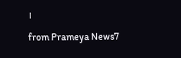।
from Prameya News7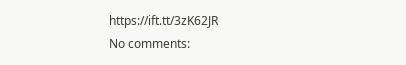https://ift.tt/3zK62JR
No comments: